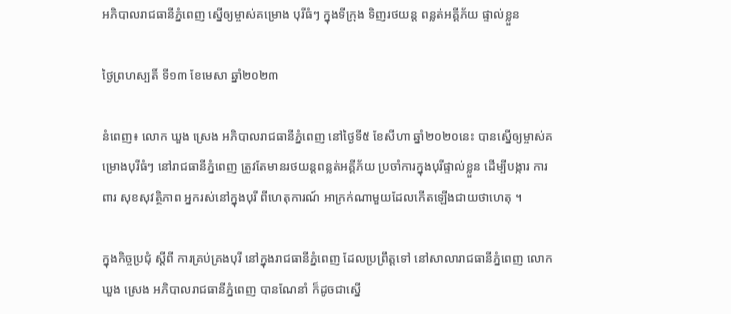អភិបាលរាជធានីភ្នំពេញ ស្នើឲ្យម្ចាស់គម្រោង បុរីធំៗ ក្នុងទីក្រុង ទិញរថយន្ត ពន្លត់អគ្គីភ័យ ផ្ទាល់ខ្លួន

ថ្ងៃព្រហស្បតិ៍ ទី១៣ ខែមេសា ឆ្នាំ២០២៣

នំពេញ៖ លោក ឃួង ស្រេង អភិបាលរាជធានីភ្នំពេញ នៅថ្ងៃទី៥ ខែសីហា ឆ្នាំ២០២០នេះ បានស្នើឲ្យម្ចាស់គម្រោងបុរីធំៗ នៅរាជធានីភ្នំពេញ ត្រូវតែមានរថយន្តពន្លត់អគ្គីភ័យ ប្រចាំការក្នុងបុរីផ្ទាល់ខ្លួន ដើម្បីបង្ការ ការពារ សុខសុវត្ថិភាព អ្នករស់នៅក្នុងបុរី ពីហេតុការណ៍ អាក្រក់ណាមួយដែលកើតឡើងជាយថាហេតុ ។

ក្នុងកិច្ចប្រជុំ ស្តីពី ការគ្រប់គ្រងបុរី នៅក្នុងរាជធានីភ្នំពេញ ដែលប្រព្រឹត្តទៅ នៅសាលារាជធានីភ្នំពេញ លោកឃួង ស្រេង អភិបាលរាជធានីភ្នំពេញ បានណែនាំ ក៏ដូចជាស្នើ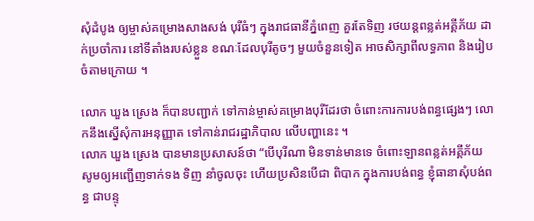សុំដំបូង ឲ្យម្ចាស់គម្រោងសាងសង់ បុរីធំៗ ក្នុងរាជធានីភ្នំពេញ គួរតែទិញ រថយន្តពន្លត់អគ្គីភ័យ ដាក់ប្រចាំការ នៅទីតាំងរបស់ខ្លួន ខណៈដែលបុរីតូចៗ មួយចំនួនទៀត អាចសិក្សាពីលទ្ធភាព និងរៀបចំតាមក្រោយ ។

លោក ឃួង ស្រេង ក៏បានបញ្ជាក់ ទៅកាន់ម្ចាស់គម្រោងបុរីដែរថា ចំពោះការការបង់ពន្ធផ្សេងៗ លោកនឹងស្នើសុំការអនុញ្ញាត ទៅកាន់រាជរដ្ឋាភិបាល លើបញ្ហានេះ ។
លោក ឃួង ស្រេង បានមានប្រសាសន៍ថា “បើបុរីណា មិនទាន់មានទេ ចំពោះឡានពន្លត់អគ្គីភ័យ សូមឲ្យអញ្ជើញទាក់ទង ទិញ នាំចូលចុះ ហើយប្រសិនបើជា ពិបាក ក្នុងការបង់ពន្ធ ខ្ញុំធានាសុំបង់ពន្ធ ជាបន្ទុ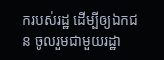ករបស់រដ្ឋ ដើម្បីឲ្យឯកជន ចូលរួមជាមួយរដ្ឋា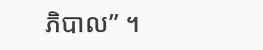ភិបាល” ។